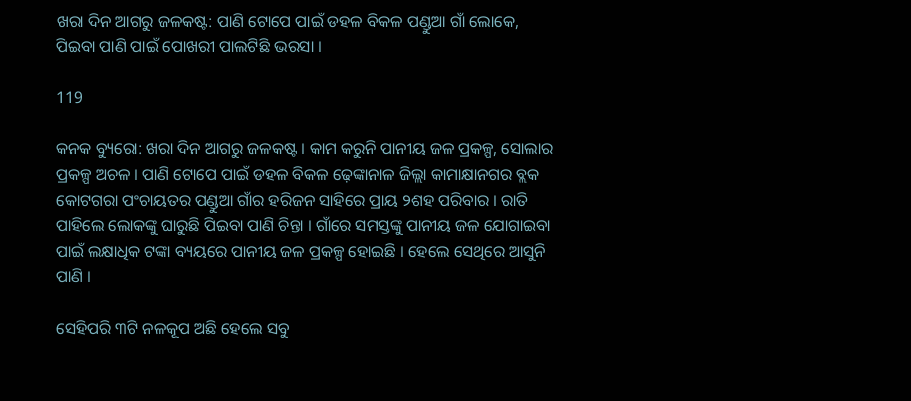ଖରା ଦିନ ଆଗରୁ ଜଳକଷ୍ଟ: ପାଣି ଟୋପେ ପାଇଁ ଡହଳ ବିକଳ ପଣ୍ଡୁଆ ଗାଁ ଲୋକେ, ପିଇବା ପାଣି ପାଇଁ ପୋଖରୀ ପାଲଟିଛି ଭରସା ।

119

କନକ ବ୍ୟୁରୋ: ଖରା ଦିନ ଆଗରୁ ଜଳକଷ୍ଟ । କାମ କରୁନି ପାନୀୟ ଜଳ ପ୍ରକଳ୍ପ, ସୋଲାର ପ୍ରକଳ୍ପ ଅଚଳ । ପାଣି ଟୋପେ ପାଇଁ ଡହଳ ବିକଳ ଢ଼େଙ୍କାନାଳ ଜିଲ୍ଲା କାମାକ୍ଷାନଗର ବ୍ଲକ କୋଟଗରା ପଂଚାୟତର ପଣ୍ଡୁଆ ଗାଁର ହରିଜନ ସାହିରେ ପ୍ରାୟ ୨ଶହ ପରିବାର । ରାତି ପାହିଲେ ଲୋକଙ୍କୁ ଘାରୁଛି ପିଇବା ପାଣି ଚିନ୍ତା । ଗାଁରେ ସମସ୍ତଙ୍କୁ ପାନୀୟ ଜଳ ଯୋଗାଇବା ପାଇଁ ଲକ୍ଷାଧିକ ଟଙ୍କା ବ୍ୟୟରେ ପାନୀୟ ଜଳ ପ୍ରକଳ୍ପ ହୋଇଛି । ହେଲେ ସେଥିରେ ଆସୁନି ପାଣି ।

ସେହିପରି ୩ଟି ନଳକୂପ ଅଛି ହେଲେ ସବୁ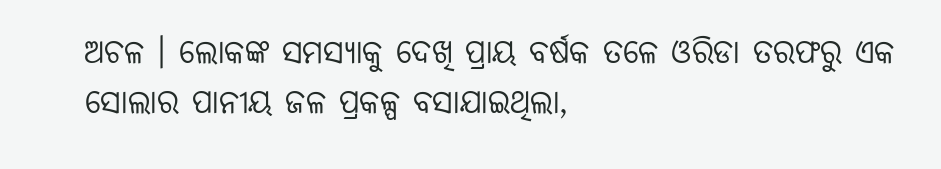ଅଚଳ । ଲୋକଙ୍କ ସମସ୍ୟାକୁ ଦେଖି ପ୍ରାୟ ବର୍ଷକ ତଳେ ଓରିଡା ତରଫରୁ ଏକ ସୋଲାର ପାନୀୟ ଜଳ ପ୍ରକଳ୍ପ ବସାଯାଇଥିଲା,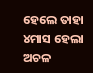ହେଲେ ତାହା ୪ମାସ ହେଲା ଅଚଳ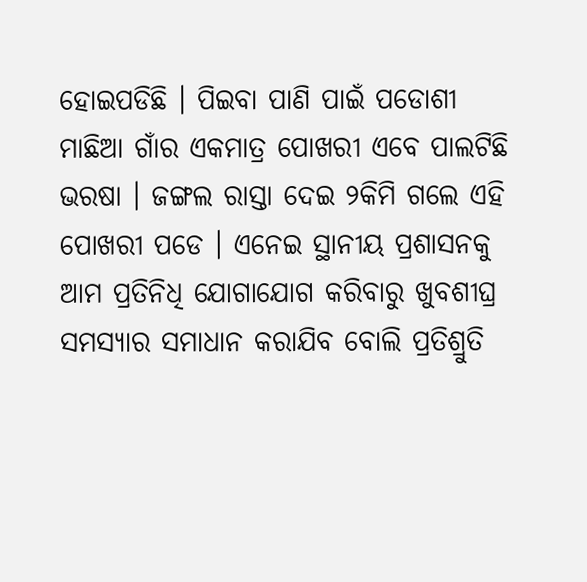ହୋଇପଡିଛି । ପିଇବା ପାଣି ପାଇଁ ପଡୋଶୀ ମାଛିଆ ଗାଁର ଏକମାତ୍ର ପୋଖରୀ ଏବେ ପାଲଟିଛି ଭରଷା । ଜଙ୍ଗଲ ରାସ୍ତା ଦେଇ ୨କିମି ଗଲେ ଏହି ପୋଖରୀ ପଡେ । ଏନେଇ ସ୍ଥାନୀୟ ପ୍ରଶାସନକୁ ଆମ ପ୍ରତିନିଧି ଯୋଗାଯୋଗ କରିବାରୁ ଖୁବଶୀଘ୍ର ସମସ୍ୟାର ସମାଧାନ କରାଯିବ ବୋଲି ପ୍ରତିଶ୍ରୁତି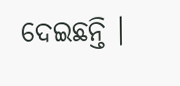ଦେଇଛନ୍ତି ।